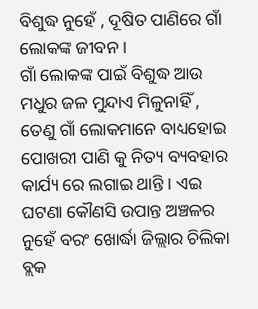ବିଶୁଦ୍ଧ ନୁହେଁ , ଦୂଷିତ ପାଣିରେ ଗାଁ ଲୋକଙ୍କ ଜୀବନ ।
ଗାଁ ଲୋକଙ୍କ ପାଇଁ ବିଶୁଦ୍ଧ ଆଉ ମଧୁର ଜଳ ମୁନ୍ଦାଏ ମିଳୁନାହିଁ , ତେଣୁ ଗାଁ ଲୋକମାନେ ବାଧ୍ୟହୋଇ ପୋଖରୀ ପାଣି କୁ ନିତ୍ୟ ବ୍ୟବହାର କାର୍ଯ୍ୟ ରେ ଲଗାଇ ଥାନ୍ତି । ଏଇ ଘଟଣା କୌଣସି ଉପାନ୍ତ ଅଞ୍ଚଳର ନୁହେଁ ବରଂ ଖୋର୍ଦ୍ଧା ଜିଲ୍ଲାର ଚିଲିକା ବ୍ଲକ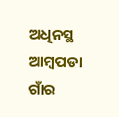ଅଧିନସ୍ଥ ଆମ୍ବପଡା ଗାଁର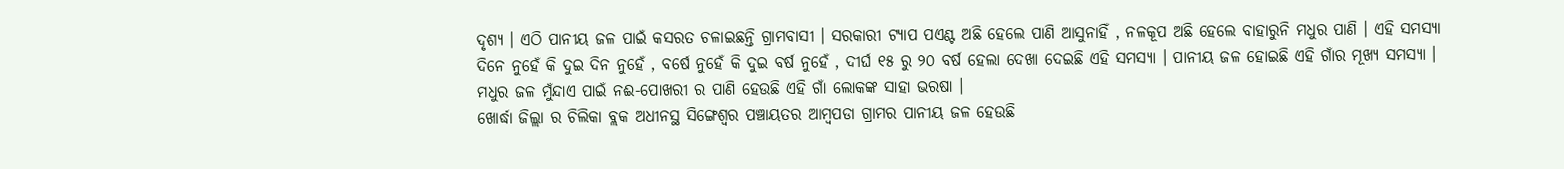ଦୃଶ୍ୟ । ଏଠି ପାନୀୟ ଜଳ ପାଇଁ କସରତ ଚଳାଇଛନ୍ତି ଗ୍ରାମବାସୀ । ସରକାରୀ ଟ୍ୟାପ ପଏଣ୍ଟ ଅଛି ହେଲେ ପାଣି ଆସୁନାହିଁ , ନଳକୂପ ଅଛି ହେଲେ ବାହାରୁନି ମଧୁର ପାଣି । ଏହି ସମସ୍ୟା ଦିନେ ନୁହେଁ କି ଦୁଇ ଦିନ ନୁହେଁ , ବର୍ଷେ ନୁହେଁ କି ଦୁଇ ବର୍ଷ ନୁହେଁ , ଦୀର୍ଘ ୧୫ ରୁ ୨୦ ବର୍ଷ ହେଲା ଦେଖା ଦେଇଛି ଏହି ସମସ୍ୟା । ପାନୀୟ ଜଳ ହୋଇଛି ଏହି ଗାଁର ମୂଖ୍ୟ ସମସ୍ୟା । ମଧୁର ଜଳ ମୁଁନ୍ଦାଏ ପାଇଁ ନଈ-ପୋଖରୀ ର ପାଣି ହେଉଛି ଏହି ଗାଁ ଲୋକଙ୍କ ସାହା ଭରଷା ।
ଖୋର୍ଦ୍ଧା ଜିଲ୍ଲା ର ଚିଲିକା ବ୍ଲକ ଅଧୀନସ୍ଥ ସିଙ୍ଗେଶ୍ୱର ପଞ୍ଚାୟତର ଆମ୍ବପଡା ଗ୍ରାମର ପାନୀୟ ଜଳ ହେଉଛି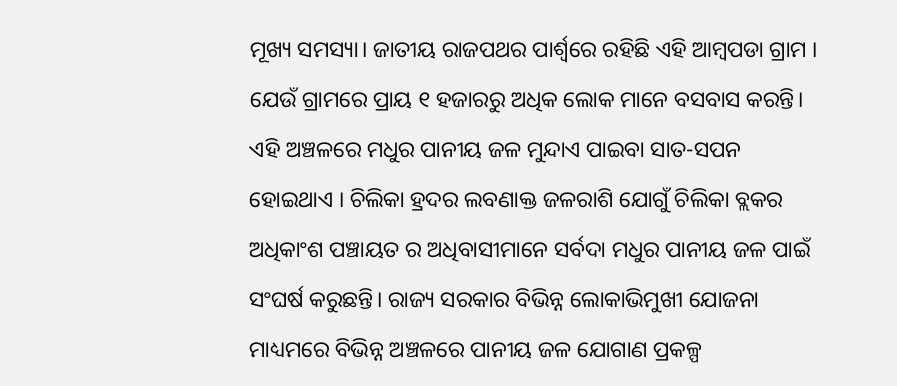ମୂଖ୍ୟ ସମସ୍ୟା। ଜାତୀୟ ରାଜପଥର ପାର୍ଶ୍ୱରେ ରହିଛି ଏହି ଆମ୍ବପଡା ଗ୍ରାମ । ଯେଉଁ ଗ୍ରାମରେ ପ୍ରାୟ ୧ ହଜାରରୁ ଅଧିକ ଲୋକ ମାନେ ବସବାସ କରନ୍ତି। ଏହି ଅଞ୍ଚଳରେ ମଧୁର ପାନୀୟ ଜଳ ମୁନ୍ଦାଏ ପାଇବା ସାତ-ସପନ ହୋଇଥାଏ । ଚିଲିକା ହ୍ରଦର ଲବଣାକ୍ତ ଜଳରାଶି ଯୋଗୁଁ ଚିଲିକା ବ୍ଲକର ଅଧିକାଂଶ ପଞ୍ଚାୟତ ର ଅଧିବାସୀମାନେ ସର୍ବଦା ମଧୁର ପାନୀୟ ଜଳ ପାଇଁ ସଂଘର୍ଷ କରୁଛନ୍ତି। ରାଜ୍ୟ ସରକାର ବିଭିନ୍ନ ଲୋକାଭିମୁଖୀ ଯୋଜନା ମାଧ୍ୟମରେ ବିଭିନ୍ନ ଅଞ୍ଚଳରେ ପାନୀୟ ଜଳ ଯୋଗାଣ ପ୍ରକଳ୍ପ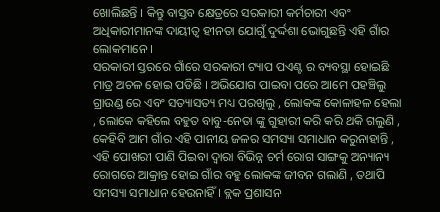ଖୋଲିଛନ୍ତି । କିନ୍ତୁ ବାସ୍ତବ କ୍ଷେତ୍ରରେ ସରକାରୀ କର୍ମଚାରୀ ଏବଂ ଅଧିକାରୀମାନଙ୍କ ଦାୟୀତ୍ୱ ହୀନତା ଯୋଗୁଁ ଦୁର୍ଦ୍ଦଶା ଭୋଗୁଛନ୍ତି ଏହି ଗାଁର ଲୋକମାନେ ।
ସରକାରୀ ସ୍ତରରେ ଗାଁରେ ସରକାରୀ ଟ୍ୟାପ ପଏଣ୍ଟ ର ବ୍ୟବସ୍ଥା ହୋଇଛି ମାତ୍ର ଅଚଳ ହୋଇ ପଡିଛି । ଅଭିଯୋଗ ପାଇବା ପରେ ଆମେ ପହଞ୍ଚିଲୁ ଗ୍ରାଉଣ୍ଡ ରେ ଏବଂ ସତ୍ୟାସତ୍ୟ ମଧ୍ୟ ପରଖିଲୁ , ଲୋକଙ୍କ କୋଳାହଳ ହେଲା , ଲୋକେ କହିଲେ ବହୁତ ବାବୁ-ନେତା ଙ୍କୁ ଗୁହାରୀ କରି କରି ଥକି ଗଲୁଣି , କେହିବି ଆମ ଗାଁର ଏହି ପାନୀୟ ଜଳର ସମସ୍ୟା ସମାଧାନ କରୁନାହାନ୍ତି , ଏହି ପୋଖରୀ ପାଣି ପିଇବା ଦ୍ୱାରା ବିଭିନ୍ନ ଚର୍ମ ରୋଗ ସାଙ୍ଗକୁ ଅନ୍ୟାନ୍ୟ ରୋଗରେ ଆକ୍ରାନ୍ତ ହୋଇ ଗାଁର ବହୁ ଲୋକଙ୍କ ଜୀବନ ଗଲାଣି , ତଥାପି ସମସ୍ୟା ସମାଧାନ ହେଉନାହିଁ । ବ୍ଲକ ପ୍ରଶାସନ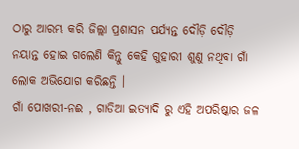ଠାରୁ ଆରମ୍ଭ କରି ଜିଲ୍ଲା ପ୍ରଶାସନ ପର୍ଯ୍ୟନ୍ତ ଦୌଡ଼ି ଦୌଡ଼ି ନୟାନ୍ତ ହୋଇ ଗଲେଣି କିନ୍ତୁ କେହି ଗୁହାରୀ ଶୁଣୁ ନଥିବା ଗାଁ ଲୋକ ଅଭିଯୋଗ କରିଛନ୍ତି ।
ଗାଁ ପୋଖରୀ-ନଈ , ଗାଡିଆ ଇତ୍ୟାଦି ରୁ ଏହି ଅପରିଷ୍କାର ଜଳ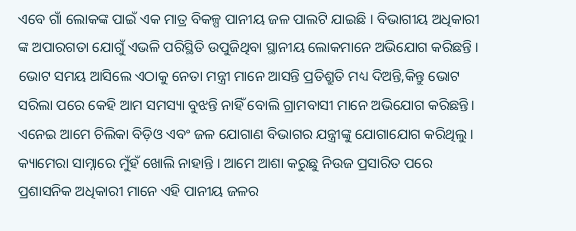ଏବେ ଗାଁ ଲୋକଙ୍କ ପାଇଁ ଏକ ମାତ୍ର ବିକଳ୍ପ ପାନୀୟ ଜଳ ପାଲଟି ଯାଇଛି । ବିଭାଗୀୟ ଅଧିକାରୀ ଙ୍କ ଅପାରଗତା ଯୋଗୁଁ ଏଭଳି ପରିସ୍ଥିତି ଉପୁଜିଥିବା ସ୍ଥାନୀୟ ଲୋକମାନେ ଅଭିଯୋଗ କରିଛନ୍ତି । ଭୋଟ ସମୟ ଆସିଲେ ଏଠାକୁ ନେତା ମନ୍ତ୍ରୀ ମାନେ ଆସନ୍ତି ପ୍ରତିଶ୍ରୁତି ମଧ୍ୟ ଦିଅନ୍ତି,କିନ୍ତୁ ଭୋଟ ସରିଲା ପରେ କେହି ଆମ ସମସ୍ୟା ବୁଝନ୍ତି ନାହିଁ ବୋଲି ଗ୍ରାମବାସୀ ମାନେ ଅଭିଯୋଗ କରିଛନ୍ତି। ଏନେଇ ଆମେ ଚିଲିକା ବିଡ଼ିଓ ଏବଂ ଜଳ ଯୋଗାଣ ବିଭାଗର ଯନ୍ତ୍ରୀଙ୍କୁ ଯୋଗାଯୋଗ କରିଥିଲୁ। କ୍ୟାମେରା ସାମ୍ନାରେ ମୁଁହଁ ଖୋଲି ନାହାନ୍ତି । ଆମେ ଆଶା କରୁଛୁ ନିଉଜ ପ୍ରସାରିତ ପରେ ପ୍ରଶାସନିକ ଅଧିକାରୀ ମାନେ ଏହି ପାନୀୟ ଜଳର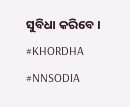ସୁବିଧା କରିବେ ।
#KHORDHA #NNSODIA